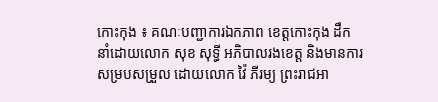កោះកុង ៖ គណៈបញ្ជាការឯកភាព ខេត្តកោះកុង ដឹកនាំដោយលោក សុខ សុទ្ធី អភិបាលរងខេត្ត និងមានការសម្របសម្រួល ដោយលោក វ៉ៃ ភីរម្យ ព្រះរាជអា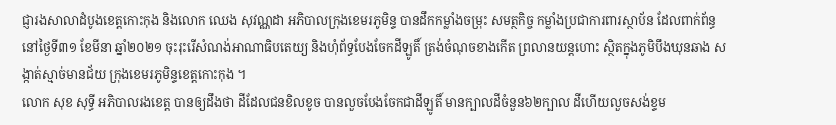ជ្ញារងសាលាដំបូងខេត្តកោះកុង និងលោក ឈេង សុវណ្ណដា អភិបាលក្រុងខេមរភូមិន្ទ បានដឹកកម្លាំងចម្រុះ សមត្ថកិច្ច កម្លាំងប្រជាការពារស្ថាប័ន ដែលពាក់ព័ន្ធនៅថ្ងៃទី៣១ ខែមីនា ឆ្នាំ២០២១ ចុះរុះរើសំណង់អាណាធិបតេយ្យ និងហុំព័ទ្ធបែងចែកដីឡូតិ៍ ត្រង់ចំណុចខាងកើត ព្រលានយន្តហោះ ស្ថិតក្នុងភូមិបឹងឃុនឆាង សង្កាត់ស្មាច់មានជ័យ ក្រុងខេមរភូមិន្ទខេត្តកោះកុង ។
លោក សុខ សុទ្ធី អភិបាលរងខេត្ត បានឲ្យដឹងថា ដីដែលជនខិលខូច បានលួចបែងចែកជាដីឡូតិ៍ មានក្បាលដីចំនួន៦២ក្បាល ដីហើយលួចសង់ខ្ទម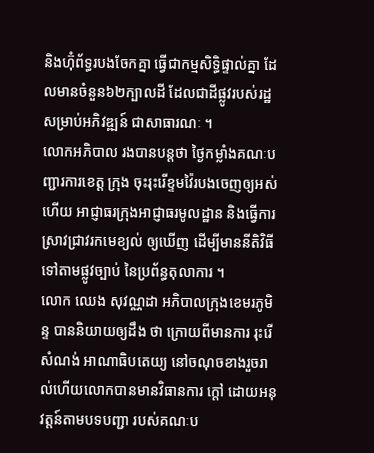និងហ៊ុំព័ទ្ធរបងចែកគ្នា ធ្វើជាកម្មសិទ្ធិផ្ទាល់គ្នា ដែលមានចំនួន៦២ក្បាលដី ដែលជាដីផ្លូវរបស់រដ្ឋសម្រាប់អភិវឌ្ឍន៍ ជាសាធារណៈ ។
លោកអភិបាល រងបានបន្តថា ថ្ងៃកម្លាំងគណៈបញ្ជារការខេត្ត ក្រុង ចុះរុះរើខ្ទមវ៉ៃរបងចេញឲ្យអស់ ហើយ អាជ្ញាធរក្រុងអាជ្ញាធរមូលដ្ឋាន និងធ្វើការស្រាវជ្រាវរកមេខ្យល់ ឲ្យឃើញ ដើម្បីមាននីតិវិធី ទៅតាមផ្លូវច្បាប់ នៃប្រព័ន្ធតុលាការ ។
លោក ឈេង សុវណ្ណដា អភិបាលក្រុងខេមរភូមិន្ទ បាននិយាយឲ្យដឹង ថា ក្រោយពីមានការ រុះរើសំណង់ អាណាធិបតេយ្យ នៅចណុចខាងរួចរាល់ហើយលោកបានមានវិធានការ ក្តៅ ដោយអនុវត្តន៍តាមបទបញ្ជា របស់គណៈប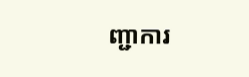ញ្ជាការ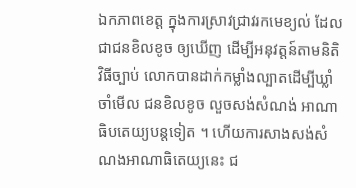ឯកភាពខេត្ត ក្នុងការស្រាវជ្រាវរកមេខ្យល់ ដែលជាជនខិលខូច ឲ្យឃើញ ដើម្បីអនុវត្តន៍តាមនិតិវិធីច្បាប់ លោកបានដាក់កម្លាំងល្បាតដើម្បីឃ្លាំចាំមើល ជនខិលខូច លួចសង់សំណង់ អាណាធិបតេយ្យបន្តទៀត ។ ហើយការសាងសង់សំណងអាណាធិតេយ្យនេះ ជ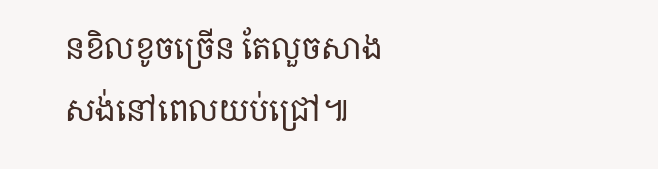នខិលខូចច្រើន តែលួចសាងសង់នៅពេលយប់ជ្រៅ៕